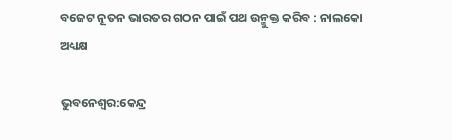ବଜେଟ ନୂତନ ଭାରତର ଗଠନ ପାଇଁ ପଥ ଉନ୍ମୁକ୍ତ କରିବ : ନାଲକୋ ଅଧ୍ୟକ୍ଷ

ଭୁବନେଶ୍ୱର:କେନ୍ଦ୍ର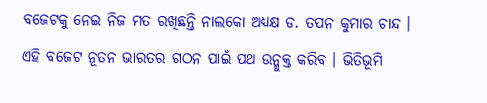ବଜେଟକୁ ନେଇ ନିଜ ମତ ରଖିଛନ୍ତି ନାଲକୋ ଅଧ୍ୟକ୍ଷ ଡ. ତପନ କୁମାର ଚାନ୍ଦ । ଏହି ବଜେଟ ନୂତନ ଭାରତର ଗଠନ ପାଇଁ ପଥ ଉନ୍ମୁକ୍ତ କରିବ । ଭିତିଭୂମି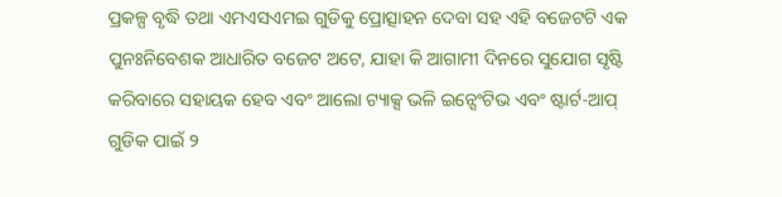ପ୍ରକଳ୍ପ ବୃଦ୍ଧି ତଥା ଏମଏସଏମଇ ଗୁଡିକୁ ପ୍ରୋତ୍ସାହନ ଦେବା ସହ ଏହି ବଜେଟଟି ଏକ ପୁନଃନିବେଶକ ଆଧାରିତ ବଜେଟ ଅଟେ, ଯାହା କି ଆଗାମୀ ଦିନରେ ସୁଯୋଗ ସୃଷ୍ଟି କରିବାରେ ସହାୟକ ହେବ ଏବଂ ଆଲୋ ଟ୍ୟାକ୍ସ ଭଳି ଇନ୍ସେଂଟିଭ ଏବଂ ଷ୍ଟାର୍ଟ-ଆପ୍ ଗୁଡିକ ପାଇଁ ୨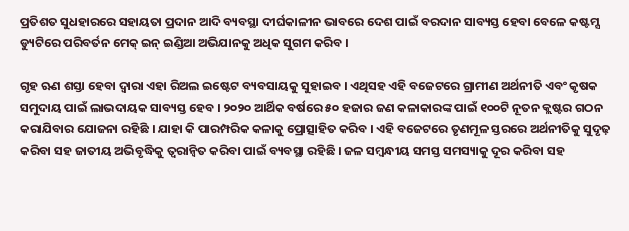ପ୍ରତିଶତ ସୁଧହାରରେ ସହାୟତା ପ୍ରଦାନ ଆଦି ବ୍ୟବସ୍ଥା ଦୀର୍ଘକାଳୀନ ଭାବରେ ଦେଶ ପାଇଁ ବରଦାନ ସାବ୍ୟସ୍ତ ହେବା ବେଳେ କଷ୍ଟମ୍ସ ଡ୍ୟୁଟିରେ ପରିବର୍ତନ ମେକ୍ ଇନ୍ ଇଣ୍ଡିଆ ଅଭିଯାନକୁ ଅଧିକ ସୁଗମ କରିବ ।

ଗୃହ ଋଣ ଶସ୍ତା ହେବା ଦ୍ୱାରା ଏହା ରିଅଲ ଇଷ୍ଟେଟ ବ୍ୟବସାୟକୁ ସୁହାଇବ । ଏଥିସହ ଏହି ବଜେଟରେ ଗ୍ରାମୀଣ ଅର୍ଥନୀତି ଏବଂ କୃଷକ ସମୁଦାୟ ପାଇଁ ଲାଭଦାୟକ ସାବ୍ୟସ୍ତ ହେବ । ୨୦୨୦ ଆର୍ଥିକ ବର୍ଷରେ ୫୦ ହଜାର ଜଣ କଳାକାରଙ୍କ ପାଇଁ ୧୦୦ଟି ନୂତନ କ୍ଲଷ୍ଟର ଗଠନ କରାଯିବାର ଯୋଜନା ରହିଛି । ଯାହା କି ପାରମ୍ପରିକ କଳାକୁ ପ୍ରୋତ୍ସାହିତ କରିବ । ଏହି ବଜେଟରେ ତୃଣମୂଳ ସ୍ତରରେ ଅର୍ଥନୀତିକୁ ସୁଦୃଢ଼ କରିବା ସହ ଜାତୀୟ ଅଭିବୃଦ୍ଧିକୁ ତ୍ୱରାନ୍ୱିତ କରିବା ପାଇଁ ବ୍ୟବସ୍ଥା ରହିଛି । ଜଳ ସମ୍ବନ୍ଧୀୟ ସମସ୍ତ ସମସ୍ୟାକୁ ଦୂର କରିବା ସହ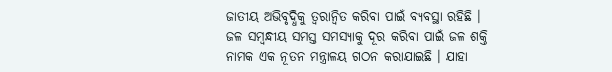ଜାତୀୟ ଅଭିବୃଦ୍ଧିକୁ ତ୍ୱରାନ୍ୱିତ କରିବା ପାଇଁ ବ୍ୟବସ୍ଥା ରହିଛି । ଜଳ ସମ୍ବନ୍ଧୀୟ ସମସ୍ତ ସମସ୍ୟାକୁ ଦୂର କରିବା ପାଇଁ ଜଳ ଶକ୍ତି ନାମକ ଏକ ନୂତନ ମନ୍ତ୍ରାଳୟ ଗଠନ କରାଯାଇଛି । ଯାହା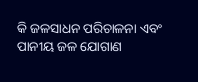କି ଜଳସାଧନ ପରିଚାଳନା ଏବଂ ପାନୀୟ ଜଳ ଯୋଗାଣ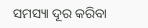ସମସ୍ୟା ଦୂର କରିବା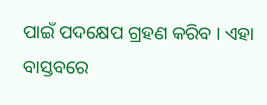ପାଇଁ ପଦକ୍ଷେପ ଗ୍ରହଣ କରିବ । ଏହା ବାସ୍ତବରେ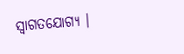ସ୍ୱାଗତଯୋଗ୍ୟ ।